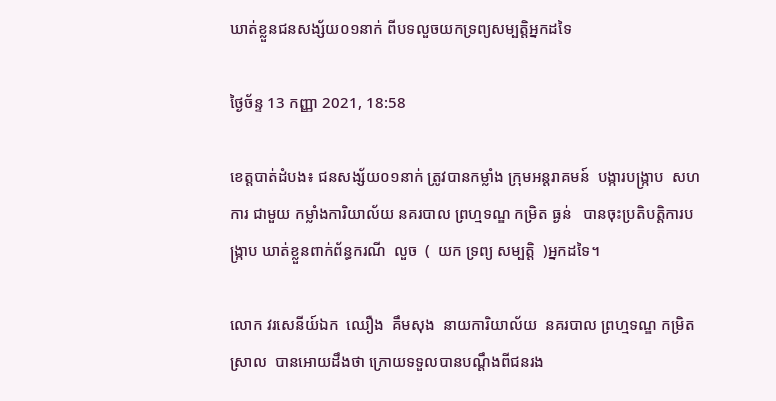ឃាត់ខ្លួនជនសង្ស័យ០១នាក់ ពីបទលួចយកទ្រព្យសម្បត្តិអ្នកដទៃ

ថ្ងៃច័ន្ទ 13 កញ្ញា 2021, 18:58

ខេត្តបាត់ដំបង៖ ជនសង្ស័យ០១នាក់ ត្រូវបានកម្លាំង ក្រុមអន្តរាគមន៍  បង្ការបង្ក្រាប  សហការ ជាមួយ កម្លាំងការិយាល័យ នគរបាល ព្រហ្មទណ្ឌ កម្រិត ធ្ងន់   បានចុះប្រតិបត្តិការបង្ក្រាប ឃាត់ខ្លួនពាក់ព័ន្ធករណី  លួច  (  យក ទ្រព្យ សម្បត្តិ  )អ្នកដទៃ។

លោក វរសេនីយ៍ឯក  ឈឿង  គឹមសុង  នាយការិយាល័យ  នគរបាល ព្រហ្មទណ្ឌ កម្រិត ស្រាល  បានអោយដឹងថា ក្រោយទទួលបានបណ្តឹងពីជនរង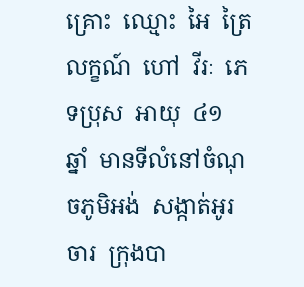គ្រោះ  ឈ្មោះ  អៃ  ត្រៃលក្ខណ៍  ហៅ  វីរៈ  ភេទប្រុស  អាយុ  ៤១  ឆ្នាំ  មានទីលំនៅចំណុចភូមិអង់  សង្កាត់អូរចារ  ក្រុងបា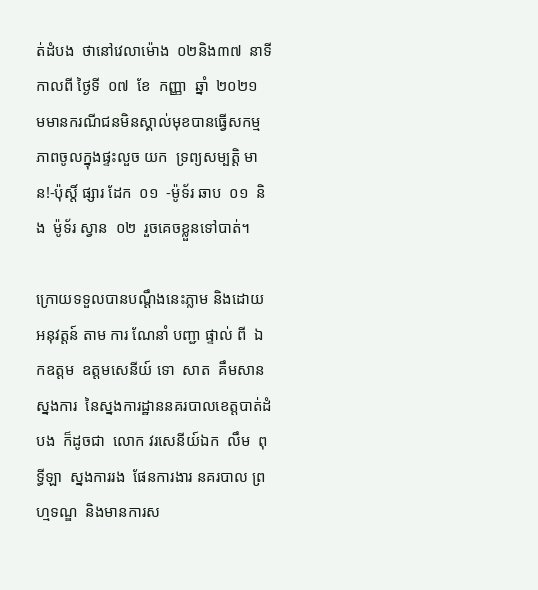ត់ដំបង  ថានៅវេលាម៉ោង  ០២និង៣៧  នាទី កាលពី ថ្ងៃទី  ០៧  ខែ  កញ្ញា  ឆ្នាំ  ២០២១  មមានករណីជនមិនស្គាល់មុខបានធ្វើសកម្មភាពចូលក្នុងផ្ទះលួច យក  ទ្រព្យសម្បត្តិ មាន!-ប៉ុស្តិ៍ ផ្សារ ដែក  ០១  -ម៉ូទ័រ ឆាប  ០១  និង  ម៉ូទ័រ ស្វាន  ០២  រួចគេចខ្លួនទៅបាត់។

ក្រោយទទួលបានបណ្តឹងនេះភ្លាម និងដោយ អនុវត្តន៍ តាម ការ ណែនាំ បញ្ជា ផ្ទាល់ ពី  ឯកឧត្ដម  ឧត្ដមសេនីយ៍ ទោ  សាត  គឹមសាន  ស្នងការ  នៃស្នងការដ្ឋាននគរបាលខេត្តបាត់ដំបង  ក៏ដូចជា  លោក វរសេនីយ៍ឯក  លឹម  ពុទ្ធីឡា  ស្នងការរង  ផែនការងារ នគរបាល ព្រហ្មទណ្ឌ  និងមានការស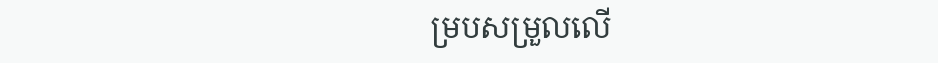ម្របសម្រួលលើ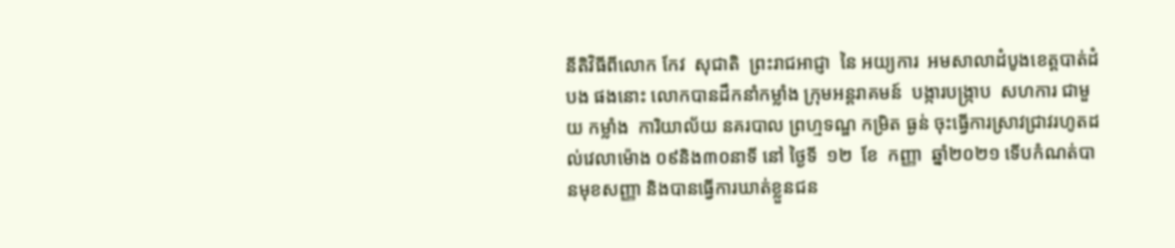នីតិវិធីពីលោក កែវ  សុជាតិ  ព្រះរាជអាជ្ញា  នៃ អយ្យការ  អមសាលាដំបូងខេត្តបាត់ដំបង ផងនោះ លោកបានដឹកនាំកម្លាំង ក្រុមអន្តរាគមន៍  បង្ការបង្ក្រាប  សហការ ជាមួយ កម្លាំង  ការិយាល័យ នគរបាល ព្រហ្មទណ្ឌ កម្រិត ធ្ងន់ ចុះធ្វើការស្រាវជ្រាវរហូតដល់វេលាម៉ោង ០៩និង៣០នាទី នៅ ថ្ងៃទី  ១២  ខែ  កញ្ញា  ឆ្នាំ២០២១ ទើបកំណត់បានមុខសញ្ញា និងបានធ្វើការឃាត់ខ្លួនជន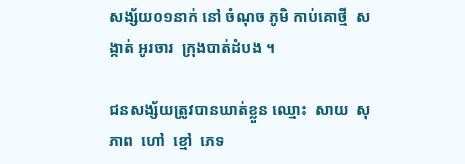សង្ស័យ០១នាក់ នៅ ចំណុច ភូមិ កាប់គោថ្មី  សង្កាត់ អូរចារ  ក្រុងបាត់ដំបង ។

ជនសង្ស័យត្រូវបានឃាត់ខ្លួន ឈ្មោះ  សាយ  សុភាព  ហៅ  ខ្មៅ  ភេទ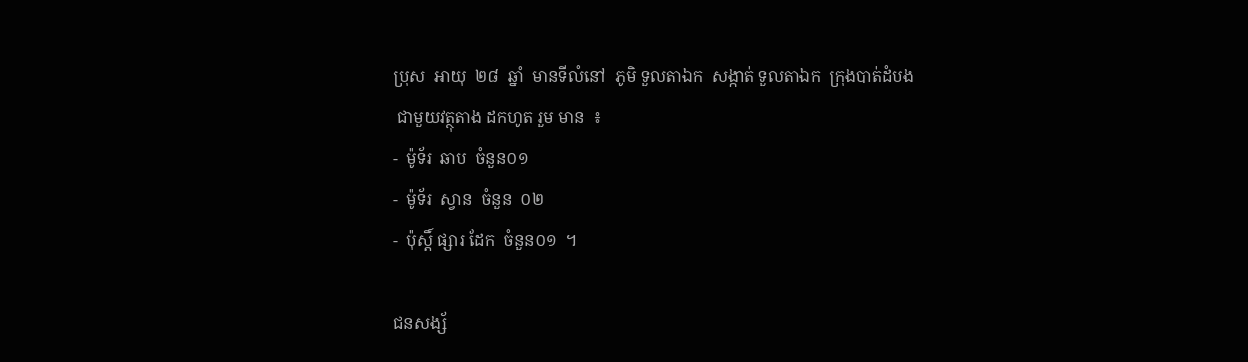ប្រុស  អាយុ  ២៨  ឆ្នាំ  មានទីលំនៅ  ភូមិ ទួលតាឯក  សង្កាត់ ទួលតាឯក  ក្រុងបាត់ដំបង
 ជាមួយវត្ថុតាង ដកហូត រួម មាន  ៖
-  ម៉ូទ័រ  ឆាប  ចំនួន០១
-  ម៉ូទ័រ  ស្វាន  ចំនួន  ០២
-  ប៉ុស្តិ៍ ផ្សារ ដែក  ចំនួន០១  ។

ជនសង្ស័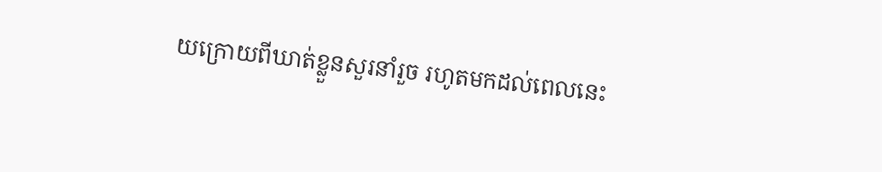យក្រោយពីឃាត់ខ្លួនសួរនាំរួច រហូតមកដល់ពេលនេះ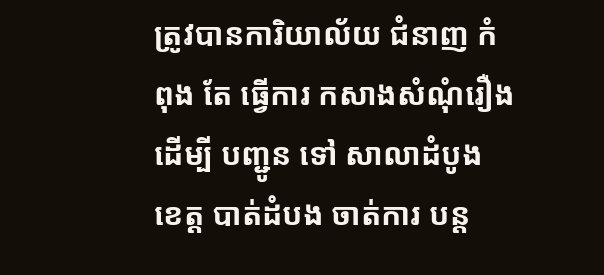ត្រូវបានការិយាល័យ ជំនាញ កំពុង តែ ធ្វេីការ កសាងសំណុំរឿង ដេីម្បី បញ្ជូន ទៅ សាលាដំបូង ខេត្ត បាត់ដំបង ចាត់ការ បន្ត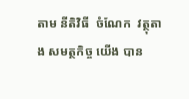តាម នីតិវិធី  ចំណែក  វត្ថុតាង សមត្ថកិច្ច យេីង បាន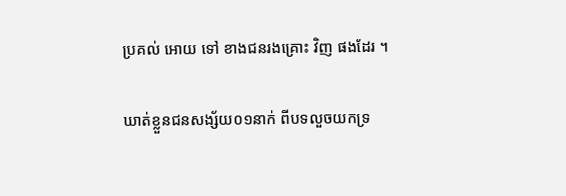ប្រគល់ អោយ ទៅ ខាងជនរងគ្រោះ វិញ ផងដែរ ។

ឃាត់ខ្លួនជនសង្ស័យ០១នាក់ ពីបទលួចយកទ្រ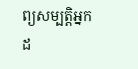ព្យសម្បត្តិអ្នកដ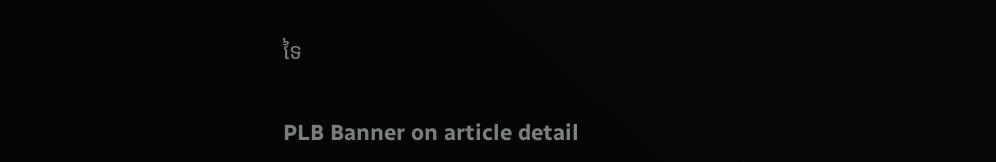ទៃ

PLB Banner on article detail